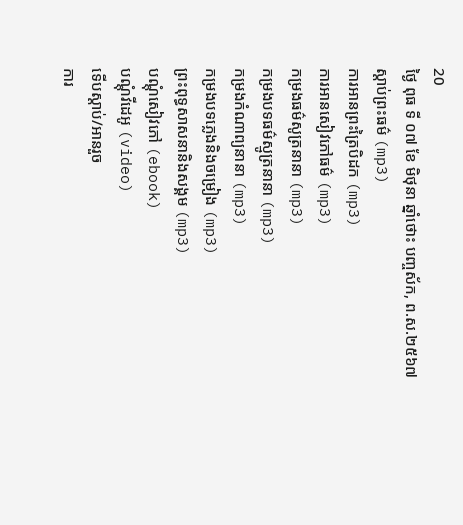20
ថ្ងៃ ពុធ ទី ០៧ ខែ មិថុនា ឆ្នាំថោះ បញ្ចស័ក, ព.ស.២៥៦៧
ស្តាប់ព្រះធម៌ (mp3)
ការអានព្រះត្រៃបិដក (mp3)
ការអានសៀវភៅធម៌ (mp3)
កម្រងធម៌សូត្រនានា (mp3)
កម្រងបទធម៌ស្មូត្រនានា (mp3)
កម្រងកំណាព្យនានា (mp3)
កម្រងបទភ្លេងនិងចម្រៀង (mp3)
ព្រះពុទ្ធសាសនានិងសង្គម (mp3)
បណ្តុំសៀវភៅ (ebook)
បណ្តុំវីដេអូ (video)
ទើបស្តាប់/អានរួច
ការ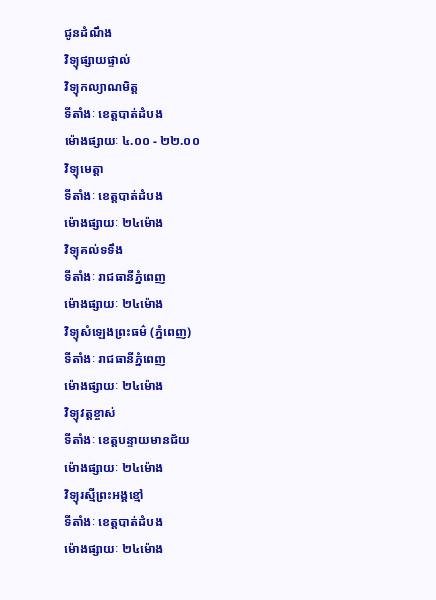ជូនដំណឹង
វិទ្យុផ្សាយផ្ទាល់
វិទ្យុកល្យាណមិត្ត
ទីតាំងៈ ខេត្តបាត់ដំបង
ម៉ោងផ្សាយៈ ៤.០០ - ២២.០០
វិទ្យុមេត្តា
ទីតាំងៈ ខេត្តបាត់ដំបង
ម៉ោងផ្សាយៈ ២៤ម៉ោង
វិទ្យុគល់ទទឹង
ទីតាំងៈ រាជធានីភ្នំពេញ
ម៉ោងផ្សាយៈ ២៤ម៉ោង
វិទ្យុសំឡេងព្រះធម៌ (ភ្នំពេញ)
ទីតាំងៈ រាជធានីភ្នំពេញ
ម៉ោងផ្សាយៈ ២៤ម៉ោង
វិទ្យុវត្តខ្ចាស់
ទីតាំងៈ ខេត្តបន្ទាយមានជ័យ
ម៉ោងផ្សាយៈ ២៤ម៉ោង
វិទ្យុរស្មីព្រះអង្គខ្មៅ
ទីតាំងៈ ខេត្តបាត់ដំបង
ម៉ោងផ្សាយៈ ២៤ម៉ោង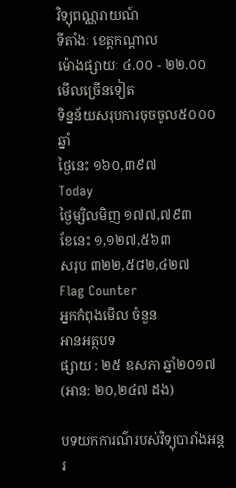វិទ្យុពណ្ណរាយណ៍
ទីតាំងៈ ខេត្តកណ្តាល
ម៉ោងផ្សាយៈ ៤.០០ - ២២.០០
មើលច្រើនទៀត
ទិន្នន័យសរុបការចុចចូល៥០០០ឆ្នាំ
ថ្ងៃនេះ ១៦០,៣៩៧
Today
ថ្ងៃម្សិលមិញ ១៧៧,៧៩៣
ខែនេះ ១,១២៧,៥៦៣
សរុប ៣២២,៥៨២,៤២៧
Flag Counter
អ្នកកំពុងមើល ចំនួន
អានអត្ថបទ
ផ្សាយ : ២៥ ឧសភា ឆ្នាំ២០១៧ (អាន: ២០,២៤៧ ដង)

បទយកការណ៌របស់វិទ្យុបារាំងអន្តរ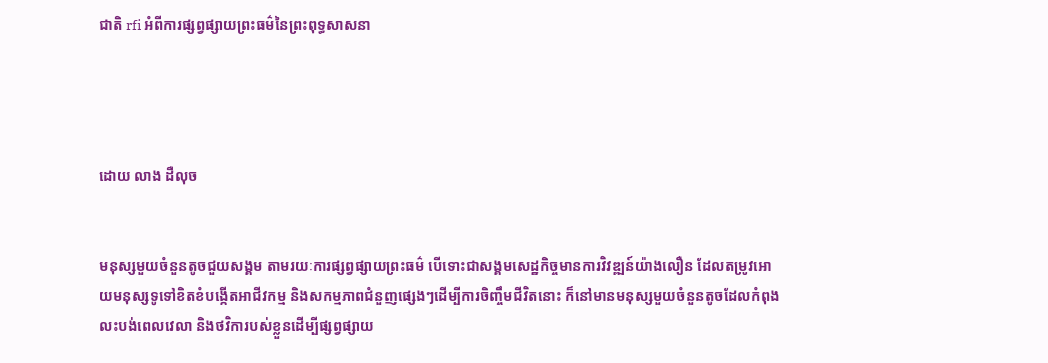ជាតិ rfi អំពីការផ្សព្វផ្សាយព្រះធម៌នៃព្រះពុទ្ធសាសនា




ដោយ លាង ដឺលុច


មនុស្សមួយចំនួនតូចជួយសង្គម តាមរយៈការផ្សព្វផ្សាយព្រះធម៌ បើទោះជាសង្គមសេដ្ឋកិច្ចមានការវិវឌ្ឍន៍យ៉ាងលឿន ដែលតម្រូវអោយមនុស្សទូទៅខិតខំបង្កើតអាជីវកម្ម និងសកម្មភាពជំនួញផ្សេងៗដើម្បីការចិញ្ចឹមជីវិតនោះ ក៏នៅមានមនុស្សមួយចំនួនតូចដែលកំពុងលះបង់ពេលវេលា និងថវិការបស់ខ្លួនដើម្បីផ្សព្វផ្សាយ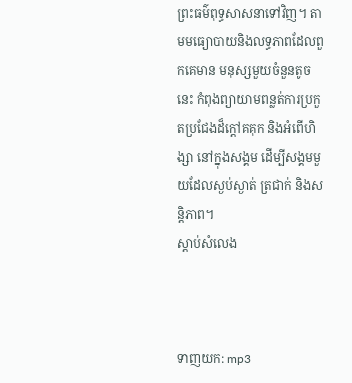ព្រះធម៌ពុទ្ធសាសនាទៅវិញ។ តាមមធ្យោបាយនិងលទ្ធភាពដែលពួកគេមាន មនុស្សមួយចំនួនតូចនេះ កំពុងព្យាយាមពន្លត់ការប្រកួតប្រជែងដ៏ក្តៅគគុក និងអំពើហិង្សា នៅក្នុងសង្គម ដើម្បីសង្គមមួយដែលស្ងប់ស្ងាត់ ត្រជាក់ និងសន្តិភាព។
ស្តាប់សំលេង



ទាញយក: mp3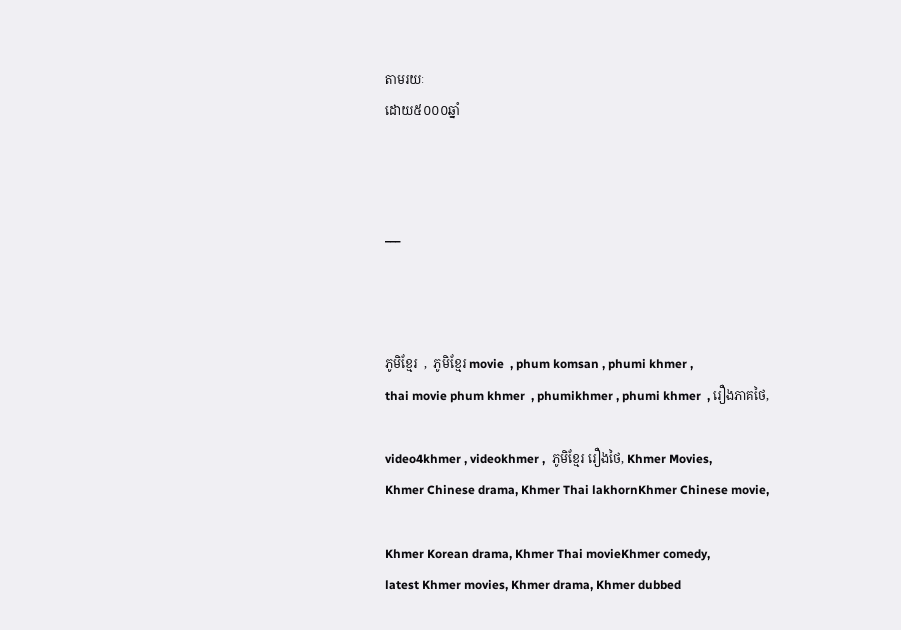តាមរយៈ
ដោយ៥០០០ឆ្នាំ



___



ភូមិខ្មែរ  ,  ភូមិខ្មែរ movie  , phum komsan , phumi khmer ,
thai movie phum khmer  , phumikhmer , phumi khmer  , រឿងភាគថៃ,

video4khmer , videokhmer ,  ភូមិខ្មែរ រឿងថៃ, Khmer Movies,
Khmer Chinese drama, Khmer Thai lakhornKhmer Chinese movie,

Khmer Korean drama, Khmer Thai movieKhmer comedy,
latest Khmer movies, Khmer drama, Khmer dubbed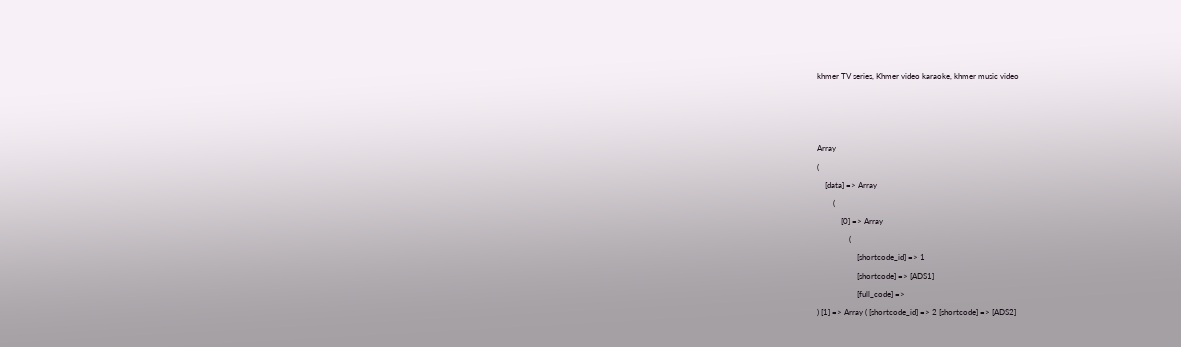khmer TV series, Khmer video karaoke, khmer music video



Array
(
    [data] => Array
        (
            [0] => Array
                (
                    [shortcode_id] => 1
                    [shortcode] => [ADS1]
                    [full_code] =>
) [1] => Array ( [shortcode_id] => 2 [shortcode] => [ADS2]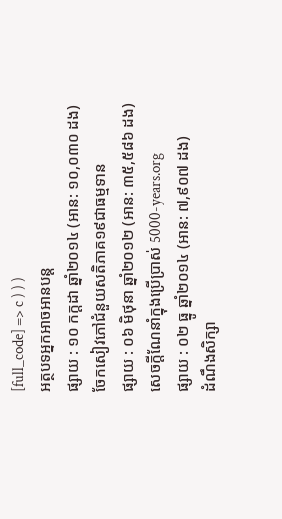[full_code] => c ) ) )
អត្ថបទអ្នកអាចអានបន្ត
ផ្សាយ : ១០ កក្តដា ឆ្នាំ២០១៤ (អាន: ១០,០៣០ ដង)
ចែកសៀវភៅជំនួយសតិភាគ១៩ជាធម្មទាន
ផ្សាយ : ០៦ មិថុនា ឆ្នាំ២០១២ (អាន: ៣៥,៥៨៦ ដង)
សេចក្តីណែនាំក្នុងប្រើប្រាស់ 5000-years.org
ផ្សាយ : ០២ ធ្នូ ឆ្នាំ២០១៤ (អាន: ៧,៩០៧ ដង)
ដំណឹងសិក្សា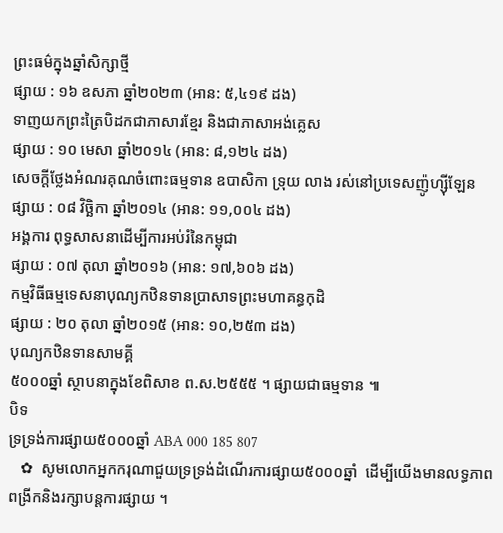ព្រះធម៌ក្នុងឆ្នាំសិក្សាថ្មី
ផ្សាយ : ១៦ ឧសភា ឆ្នាំ២០២៣ (អាន: ៥,៤១៩ ដង)
ទាញយកព្រះត្រៃបិដកជាភាសារខ្មែរ និងជាភាសាអង់គ្លេស
ផ្សាយ : ១០ មេសា ឆ្នាំ២០១៤ (អាន: ៨,១២៤ ដង)
សេចក្តីថ្លែងអំណរគុណចំពោះធម្មទាន ឧបាសិកា ទ្រុយ លាង រស់នៅប្រទេសញ៉ូហ្ស៊ីឡែន
ផ្សាយ : ០៨ វិច្ឆិកា ឆ្នាំ២០១៤ (អាន: ១១,០០៤ ដង)
អង្គការ ពុទ្ធសាសនាដើម្បីការអប់រំនៃកម្ពុជា
ផ្សាយ : ០៧ តុលា ឆ្នាំ២០១៦ (អាន: ១៧,៦០៦ ដង)
កម្មវិធីធម្មទេសនាបុណ្យកឋិនទានប្រាសាទព្រះមហាគន្ធកុដិ
ផ្សាយ : ២០ តុលា ឆ្នាំ២០១៥ (អាន: ១០,២៥៣ ដង)
បុណ្យកឋិនទានសាមគ្គី
៥០០០ឆ្នាំ ស្ថាបនាក្នុងខែពិសាខ ព.ស.២៥៥៥ ។ ផ្សាយជាធម្មទាន ៕
បិទ
ទ្រទ្រង់ការផ្សាយ៥០០០ឆ្នាំ ABA 000 185 807
   ✿  សូមលោកអ្នកករុណាជួយទ្រទ្រង់ដំណើរការផ្សាយ៥០០០ឆ្នាំ  ដើម្បីយើងមានលទ្ធភាពពង្រីកនិងរក្សាបន្តការផ្សាយ ។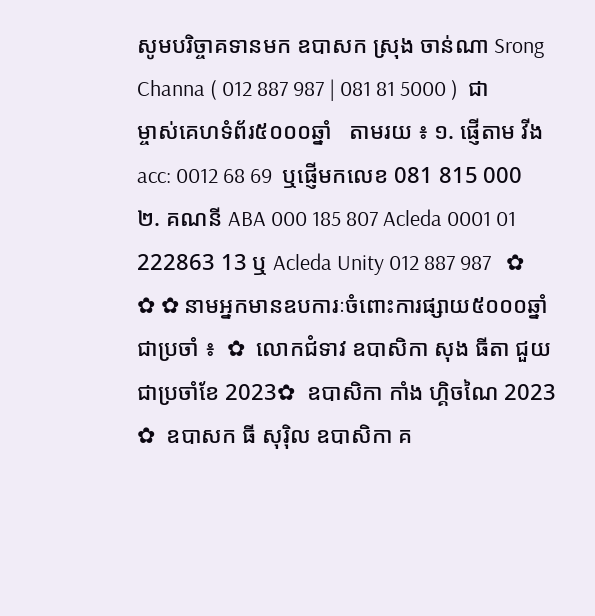សូមបរិច្ចាគទានមក ឧបាសក ស្រុង ចាន់ណា Srong Channa ( 012 887 987 | 081 81 5000 )  ជាម្ចាស់គេហទំព័រ៥០០០ឆ្នាំ   តាមរយ ៖ ១. ផ្ញើតាម វីង acc: 0012 68 69  ឬផ្ញើមកលេខ 081 815 000 ២. គណនី ABA 000 185 807 Acleda 0001 01 222863 13 ឬ Acleda Unity 012 887 987   ✿ ✿ ✿ នាមអ្នកមានឧបការៈចំពោះការផ្សាយ៥០០០ឆ្នាំ ជាប្រចាំ ៖  ✿  លោកជំទាវ ឧបាសិកា សុង ធីតា ជួយជាប្រចាំខែ 2023✿  ឧបាសិកា កាំង ហ្គិចណៃ 2023 ✿  ឧបាសក ធី សុរ៉ិល ឧបាសិកា គ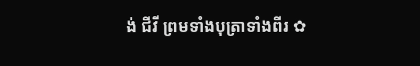ង់ ជីវី ព្រមទាំងបុត្រាទាំងពីរ ✿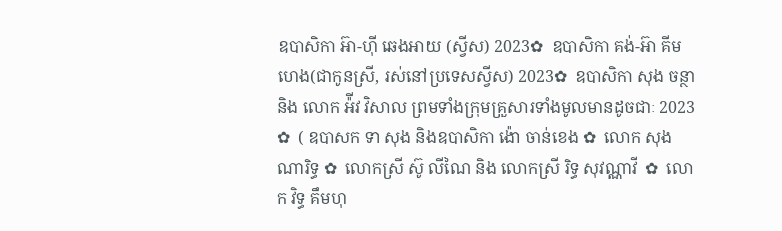ឧបាសិកា អ៊ា-ហុី ឆេងអាយ (ស្វីស) 2023✿  ឧបាសិកា គង់-អ៊ា គីមហេង(ជាកូនស្រី, រស់នៅប្រទេសស្វីស) 2023✿  ឧបាសិកា សុង ចន្ថា និង លោក អ៉ីវ វិសាល ព្រមទាំងក្រុមគ្រួសារទាំងមូលមានដូចជាៈ 2023 ✿  ( ឧបាសក ទា សុង និងឧបាសិកា ង៉ោ ចាន់ខេង ✿  លោក សុង ណារិទ្ធ ✿  លោកស្រី ស៊ូ លីណៃ និង លោកស្រី រិទ្ធ សុវណ្ណាវី  ✿  លោក វិទ្ធ គឹមហុ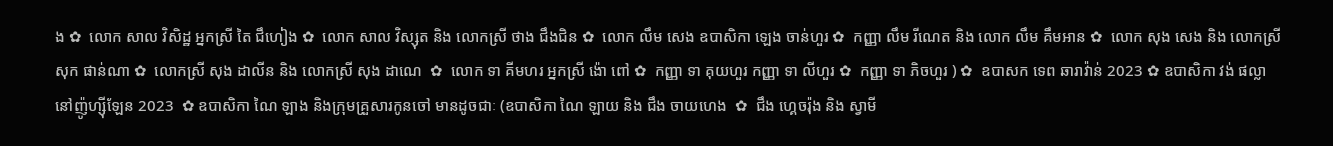ង ✿  លោក សាល វិសិដ្ឋ អ្នកស្រី តៃ ជឹហៀង ✿  លោក សាល វិស្សុត និង លោកស្រី ថាង ជឹងជិន ✿  លោក លឹម សេង ឧបាសិកា ឡេង ចាន់ហួរ ✿  កញ្ញា លឹម រីណេត និង លោក លឹម គឹមអាន ✿  លោក សុង សេង និង លោកស្រី សុក ផាន់ណា ✿  លោកស្រី សុង ដាលីន និង លោកស្រី សុង ដាណេ  ✿  លោក ទា គីមហរ អ្នកស្រី ង៉ោ ពៅ ✿  កញ្ញា ទា គុយហួរ កញ្ញា ទា លីហួរ ✿  កញ្ញា ទា ភិចហួរ ) ✿  ឧបាសក ទេព ឆារាវ៉ាន់ 2023 ✿ ឧបាសិកា វង់ ផល្លា នៅញ៉ូហ្ស៊ីឡែន 2023  ✿ ឧបាសិកា ណៃ ឡាង និងក្រុមគ្រួសារកូនចៅ មានដូចជាៈ (ឧបាសិកា ណៃ ឡាយ និង ជឹង ចាយហេង  ✿  ជឹង ហ្គេចរ៉ុង និង ស្វាមី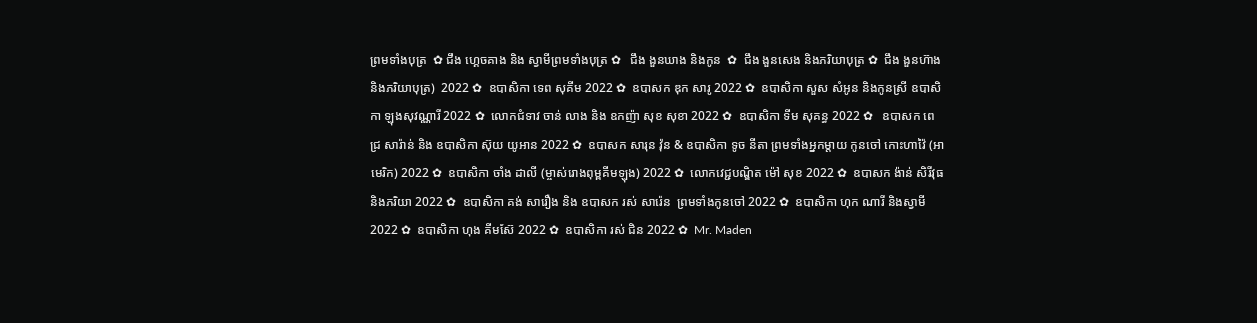ព្រមទាំងបុត្រ  ✿ ជឹង ហ្គេចគាង និង ស្វាមីព្រមទាំងបុត្រ ✿   ជឹង ងួនឃាង និងកូន  ✿  ជឹង ងួនសេង និងភរិយាបុត្រ ✿  ជឹង ងួនហ៊ាង និងភរិយាបុត្រ)  2022 ✿  ឧបាសិកា ទេព សុគីម 2022 ✿  ឧបាសក ឌុក សារូ 2022 ✿  ឧបាសិកា សួស សំអូន និងកូនស្រី ឧបាសិកា ឡុងសុវណ្ណារី 2022 ✿  លោកជំទាវ ចាន់ លាង និង ឧកញ៉ា សុខ សុខា 2022 ✿  ឧបាសិកា ទីម សុគន្ធ 2022 ✿   ឧបាសក ពេជ្រ សារ៉ាន់ និង ឧបាសិកា ស៊ុយ យូអាន 2022 ✿  ឧបាសក សារុន វ៉ុន & ឧបាសិកា ទូច នីតា ព្រមទាំងអ្នកម្តាយ កូនចៅ កោះហាវ៉ៃ (អាមេរិក) 2022 ✿  ឧបាសិកា ចាំង ដាលី (ម្ចាស់រោងពុម្ពគីមឡុង) 2022 ✿  លោកវេជ្ជបណ្ឌិត ម៉ៅ សុខ 2022 ✿  ឧបាសក ង៉ាន់ សិរីវុធ និងភរិយា 2022 ✿  ឧបាសិកា គង់ សារឿង និង ឧបាសក រស់ សារ៉េន  ព្រមទាំងកូនចៅ 2022 ✿  ឧបាសិកា ហុក ណារី និងស្វាមី 2022 ✿  ឧបាសិកា ហុង គីមស៊ែ 2022 ✿  ឧបាសិកា រស់ ជិន 2022 ✿  Mr. Maden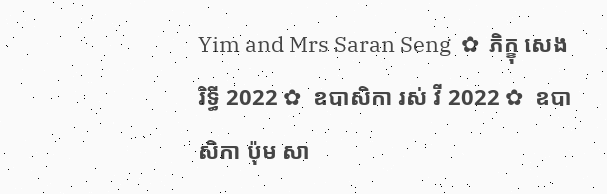Yim and Mrs Saran Seng  ✿  ភិក្ខុ សេង រិទ្ធី 2022 ✿  ឧបាសិកា រស់ វី 2022 ✿  ឧបាសិកា ប៉ុម សា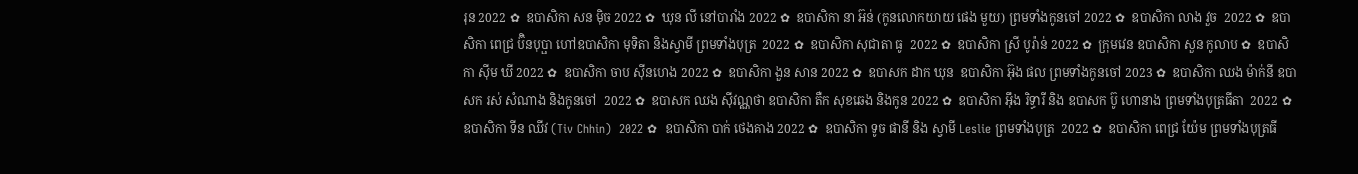រុន 2022 ✿  ឧបាសិកា សន ម៉ិច 2022 ✿  ឃុន លី នៅបារាំង 2022 ✿  ឧបាសិកា នា អ៊ន់ (កូនលោកយាយ ផេង មួយ) ព្រមទាំងកូនចៅ 2022 ✿  ឧបាសិកា លាង វួច  2022 ✿  ឧបាសិកា ពេជ្រ ប៊ិនបុប្ផា ហៅឧបាសិកា មុទិតា និងស្វាមី ព្រមទាំងបុត្រ  2022 ✿  ឧបាសិកា សុជាតា ធូ  2022 ✿  ឧបាសិកា ស្រី បូរ៉ាន់ 2022 ✿  ក្រុមវេន ឧបាសិកា សួន កូលាប ✿  ឧបាសិកា ស៊ីម ឃី 2022 ✿  ឧបាសិកា ចាប ស៊ីនហេង 2022 ✿  ឧបាសិកា ងួន សាន 2022 ✿  ឧបាសក ដាក ឃុន  ឧបាសិកា អ៊ុង ផល ព្រមទាំងកូនចៅ 2023 ✿  ឧបាសិកា ឈង ម៉ាក់នី ឧបាសក រស់ សំណាង និងកូនចៅ  2022 ✿  ឧបាសក ឈង សុីវណ្ណថា ឧបាសិកា តឺក សុខឆេង និងកូន 2022 ✿  ឧបាសិកា អុឹង រិទ្ធារី និង ឧបាសក ប៊ូ ហោនាង ព្រមទាំងបុត្រធីតា  2022 ✿  ឧបាសិកា ទីន ឈីវ (Tiv Chhin)  2022 ✿  ឧបាសិកា បាក់ ថេងគាង 2022 ✿  ឧបាសិកា ទូច ផានី និង ស្វាមី Leslie ព្រមទាំងបុត្រ  2022 ✿  ឧបាសិកា ពេជ្រ យ៉ែម ព្រមទាំងបុត្រធី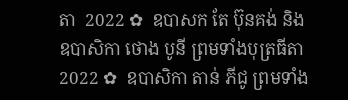តា  2022 ✿  ឧបាសក តែ ប៊ុនគង់ និង ឧបាសិកា ថោង បូនី ព្រមទាំងបុត្រធីតា  2022 ✿  ឧបាសិកា តាន់ ភីជូ ព្រមទាំង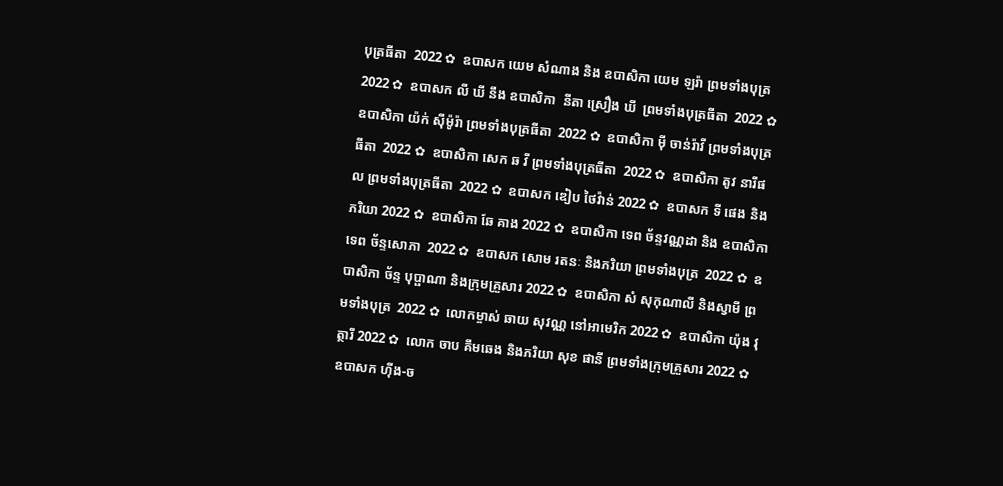បុត្រធីតា  2022 ✿  ឧបាសក យេម សំណាង និង ឧបាសិកា យេម ឡរ៉ា ព្រមទាំងបុត្រ  2022 ✿  ឧបាសក លី ឃី នឹង ឧបាសិកា  នីតា ស្រឿង ឃី  ព្រមទាំងបុត្រធីតា  2022 ✿  ឧបាសិកា យ៉ក់ សុីម៉ូរ៉ា ព្រមទាំងបុត្រធីតា  2022 ✿  ឧបាសិកា មុី ចាន់រ៉ាវី ព្រមទាំងបុត្រធីតា  2022 ✿  ឧបាសិកា សេក ឆ វី ព្រមទាំងបុត្រធីតា  2022 ✿  ឧបាសិកា តូវ នារីផល ព្រមទាំងបុត្រធីតា  2022 ✿  ឧបាសក ឌៀប ថៃវ៉ាន់ 2022 ✿  ឧបាសក ទី ផេង និងភរិយា 2022 ✿  ឧបាសិកា ឆែ គាង 2022 ✿  ឧបាសិកា ទេព ច័ន្ទវណ្ណដា និង ឧបាសិកា ទេព ច័ន្ទសោភា  2022 ✿  ឧបាសក សោម រតនៈ និងភរិយា ព្រមទាំងបុត្រ  2022 ✿  ឧបាសិកា ច័ន្ទ បុប្ផាណា និងក្រុមគ្រួសារ 2022 ✿  ឧបាសិកា សំ សុកុណាលី និងស្វាមី ព្រមទាំងបុត្រ  2022 ✿  លោកម្ចាស់ ឆាយ សុវណ្ណ នៅអាមេរិក 2022 ✿  ឧបាសិកា យ៉ុង វុត្ថារី 2022 ✿  លោក ចាប គឹមឆេង និងភរិយា សុខ ផានី ព្រមទាំងក្រុមគ្រួសារ 2022 ✿  ឧបាសក ហ៊ីង-ច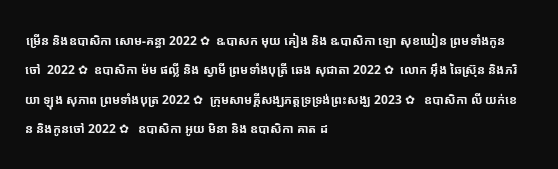ម្រើន និងឧបាសិកា សោម-គន្ធា 2022 ✿  ឩបាសក មុយ គៀង និង ឩបាសិកា ឡោ សុខឃៀន ព្រមទាំងកូនចៅ  2022 ✿  ឧបាសិកា ម៉ម ផល្លី និង ស្វាមី ព្រមទាំងបុត្រី ឆេង សុជាតា 2022 ✿  លោក អ៊ឹង ឆៃស្រ៊ុន និងភរិយា ឡុង សុភាព ព្រមទាំងបុត្រ 2022 ✿  ក្រុមសាមគ្គីសង្ឃភត្តទ្រទ្រង់ព្រះសង្ឃ 2023 ✿   ឧបាសិកា លី យក់ខេន និងកូនចៅ 2022 ✿   ឧបាសិកា អូយ មិនា និង ឧបាសិកា គាត ដ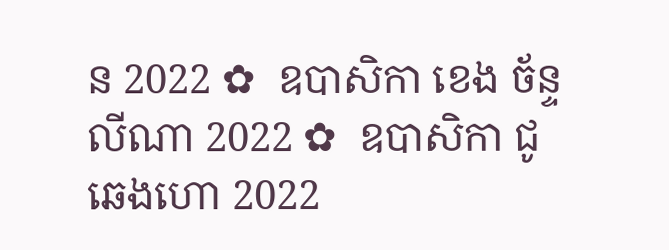ន 2022 ✿  ឧបាសិកា ខេង ច័ន្ទលីណា 2022 ✿  ឧបាសិកា ជូ ឆេងហោ 2022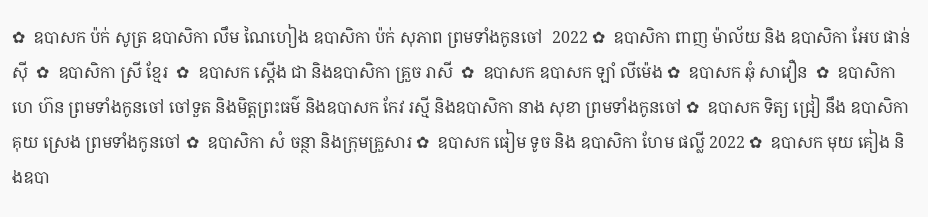✿  ឧបាសក ប៉ក់ សូត្រ ឧបាសិកា លឹម ណៃហៀង ឧបាសិកា ប៉ក់ សុភាព ព្រមទាំងកូនចៅ  2022 ✿  ឧបាសិកា ពាញ ម៉ាល័យ និង ឧបាសិកា អែប ផាន់ស៊ី  ✿  ឧបាសិកា ស្រី ខ្មែរ  ✿  ឧបាសក ស្តើង ជា និងឧបាសិកា គ្រួច រាសី  ✿  ឧបាសក ឧបាសក ឡាំ លីម៉េង ✿  ឧបាសក ឆុំ សាវឿន  ✿  ឧបាសិកា ហេ ហ៊ន ព្រមទាំងកូនចៅ ចៅទួត និងមិត្តព្រះធម៌ និងឧបាសក កែវ រស្មី និងឧបាសិកា នាង សុខា ព្រមទាំងកូនចៅ ✿  ឧបាសក ទិត្យ ជ្រៀ នឹង ឧបាសិកា គុយ ស្រេង ព្រមទាំងកូនចៅ ✿  ឧបាសិកា សំ ចន្ថា និងក្រុមគ្រួសារ ✿  ឧបាសក ធៀម ទូច និង ឧបាសិកា ហែម ផល្លី 2022 ✿  ឧបាសក មុយ គៀង និងឧបា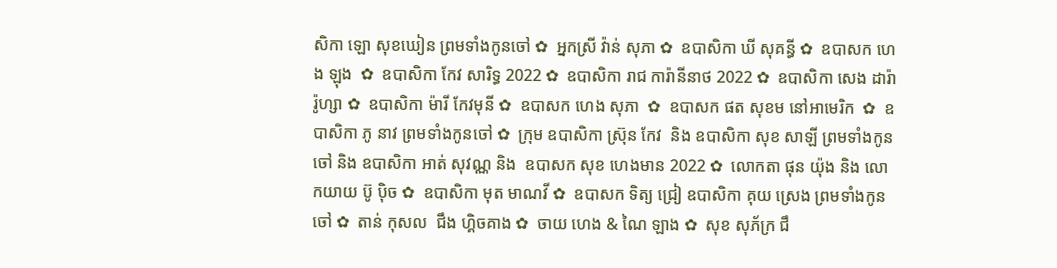សិកា ឡោ សុខឃៀន ព្រមទាំងកូនចៅ ✿  អ្នកស្រី វ៉ាន់ សុភា ✿  ឧបាសិកា ឃី សុគន្ធី ✿  ឧបាសក ហេង ឡុង  ✿  ឧបាសិកា កែវ សារិទ្ធ 2022 ✿  ឧបាសិកា រាជ ការ៉ានីនាថ 2022 ✿  ឧបាសិកា សេង ដារ៉ារ៉ូហ្សា ✿  ឧបាសិកា ម៉ារី កែវមុនី ✿  ឧបាសក ហេង សុភា  ✿  ឧបាសក ផត សុខម នៅអាមេរិក  ✿  ឧបាសិកា ភូ នាវ ព្រមទាំងកូនចៅ ✿  ក្រុម ឧបាសិកា ស្រ៊ុន កែវ  និង ឧបាសិកា សុខ សាឡី ព្រមទាំងកូនចៅ និង ឧបាសិកា អាត់ សុវណ្ណ និង  ឧបាសក សុខ ហេងមាន 2022 ✿  លោកតា ផុន យ៉ុង និង លោកយាយ ប៊ូ ប៉ិច ✿  ឧបាសិកា មុត មាណវី ✿  ឧបាសក ទិត្យ ជ្រៀ ឧបាសិកា គុយ ស្រេង ព្រមទាំងកូនចៅ ✿  តាន់ កុសល  ជឹង ហ្គិចគាង ✿  ចាយ ហេង & ណៃ ឡាង ✿  សុខ សុភ័ក្រ ជឹ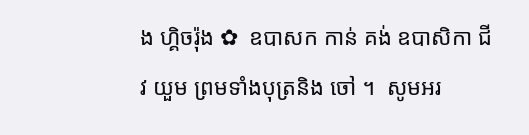ង ហ្គិចរ៉ុង ✿  ឧបាសក កាន់ គង់ ឧបាសិកា ជីវ យួម ព្រមទាំងបុត្រនិង ចៅ ។  សូមអរ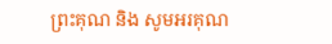ព្រះគុណ និង សូមអរគុណ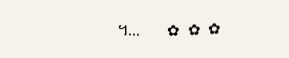។...       ✿  ✿  ✿